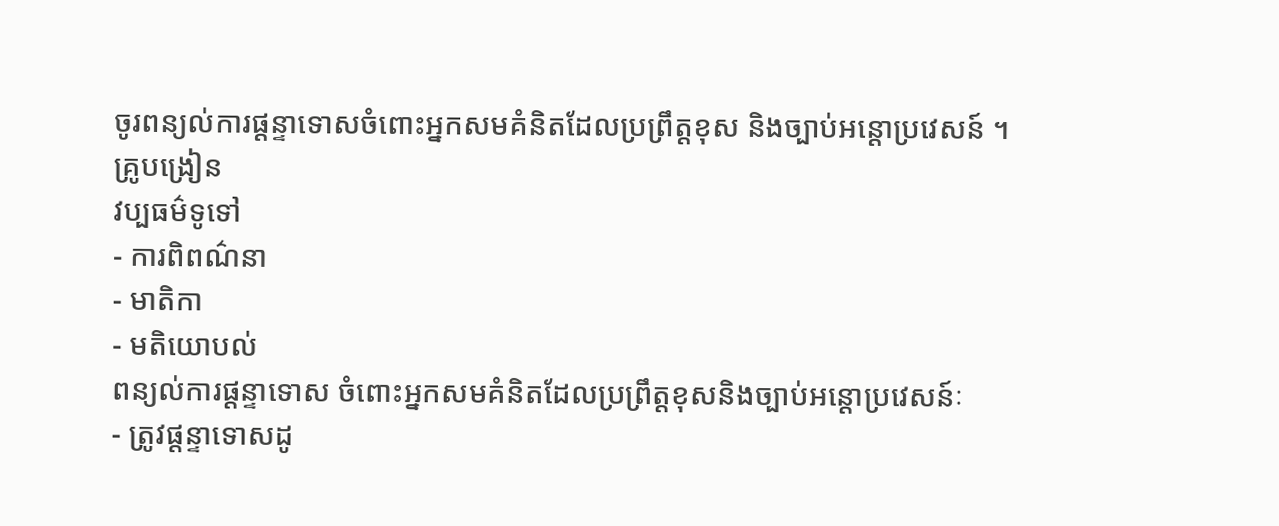ចូរពន្យល់ការផ្តន្ទាទោសចំពោះអ្នកសមគំនិតដែលប្រព្រឹត្តខុស និងច្បាប់អន្តោប្រវេសន៍ ។
គ្រូបង្រៀន
វប្បធម៌ទូទៅ
- ការពិពណ៌នា
- មាតិកា
- មតិយោបល់
ពន្យល់ការផ្តន្ទាទោស ចំពោះអ្នកសមគំនិតដែលប្រព្រឹត្តខុសនិងច្បាប់អន្តោប្រវេសន៍ៈ
- ត្រូវផ្តន្ទាទោសដូ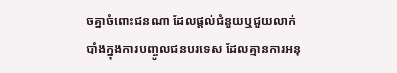ចគ្នាចំពោះជនណា ដែលផ្តល់ជំនួយឬជួយលាក់បាំងក្នុងការបញ្ចូលជនបរទេស ដែលគ្មានការអនុ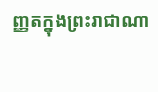ញ្ញតក្នុងព្រះរាជាណា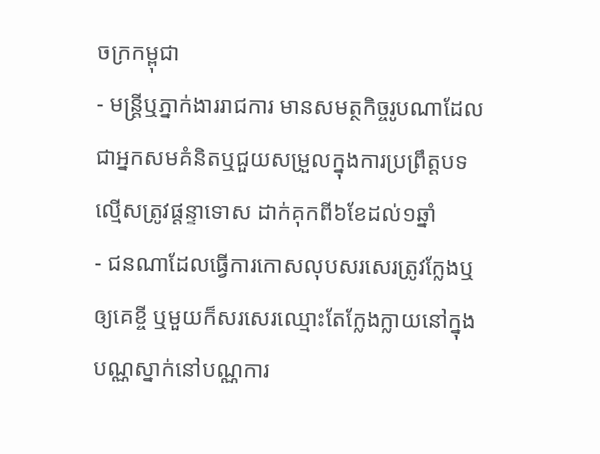ចក្រកម្ពុជា
- មន្រ្តីឬភ្នាក់ងាររាជការ មានសមត្ថកិច្ចរូបណាដែលជាអ្នកសមគំនិតឬជួយសម្រួលក្នុងការប្រព្រឹត្តបទល្មើសត្រូវផ្តន្ទាទោស ដាក់គុកពី៦ខែដល់១ឆ្នាំ
- ជនណាដែលធ្វើការកោសលុបសរសេរត្រូវក្លែងឬឲ្យគេខ្ចី ឬមួយក៏សរសេរឈ្មោះតែក្លែងក្លាយនៅក្នុងបណ្ណស្នាក់នៅបណ្ណការ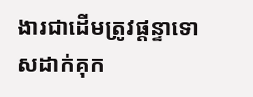ងារជាដើមត្រូវផ្តន្ទាទោសដាក់គុក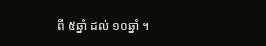ពី ៥ឆ្នាំ ដល់ ១០ឆ្នាំ ។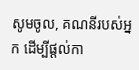សូមចូល, គណនីរបស់អ្នក ដើម្បីផ្តល់កា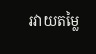រវាយតម្លៃ